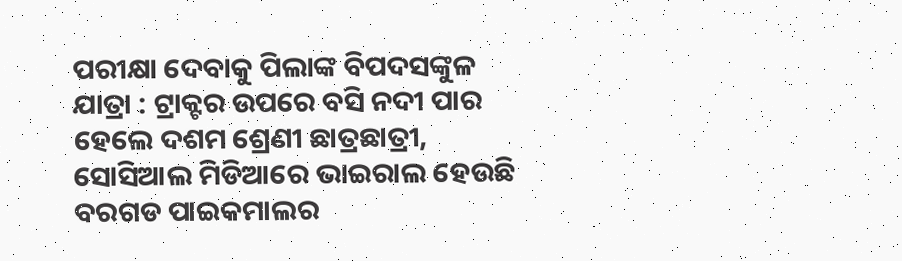ପରୀକ୍ଷା ଦେବାକୁ ପିଲାଙ୍କ ବିପଦସଙ୍କୁଳ ଯାତ୍ରା : ଟ୍ରାକ୍ଟର ଉପରେ ବସି ନଦୀ ପାର ହେଲେ ଦଶମ ଶ୍ରେଣୀ ଛାତ୍ରଛାତ୍ରୀ, ସୋସିଆଲ ମିଡିଆରେ ଭାଇରାଲ ହେଉଛି ବରଗଡ ପାଇକମାଲର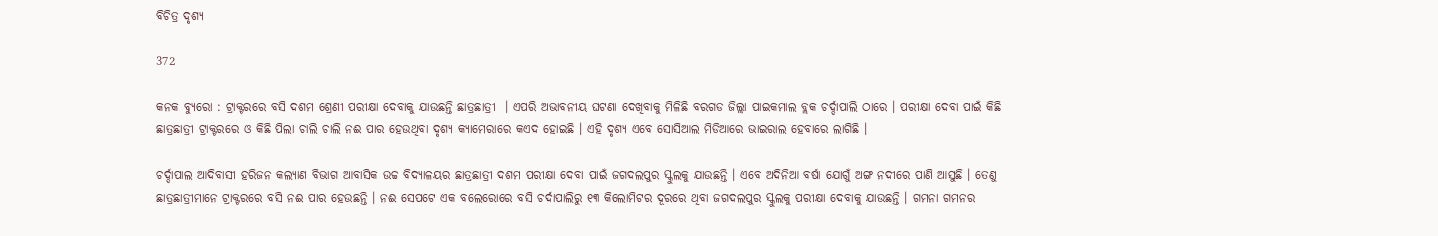ବିଚିତ୍ର ଦୃଶ୍ୟ

372

କନକ ବ୍ୟୁରୋ : ଟ୍ରାକ୍ଟରରେ ବସି ଦଶମ ଶ୍ରେଣୀ ପରୀକ୍ଷା ଦେବାକୁ ଯାଉଛନ୍ତି ଛାତ୍ରଛାତ୍ରୀ  । ଏପରି ଅଭାବନୀୟ ଘଟଣା ଦେଖିବାକୁ ମିଳିଛି ବରଗଡ ଜିଲ୍ଲା ପାଇକମାଲ ବ୍ଲକ ଚର୍ଦ୍ଦାପାଲି ଠାରେ । ପରୀକ୍ଷା ଦେବା ପାଇଁ କିଛି ଛାତ୍ରଛାତ୍ରୀ ଟ୍ରାକ୍ଟରରେ ଓ କିଛି ପିଲା ଚାଲି ଚାଲି ନଈ ପାର ହେଉଥିବା ଦୃଶ୍ୟ କ୍ୟାମେରାରେ କଏଦ ହୋଇଛି । ଏହି ଦୃଶ୍ୟ ଏବେ ସୋସିଆଲ ମିଡିଆରେ ଭାଇରାଲ ହେବାରେ ଲାଗିଛି ।

ଚର୍ଦ୍ଦାପାଲ ଆଦିବାସୀ ହରିଜନ କଲ୍ୟାଣ ବିଭାଗ ଆବାସିକ ଉଚ୍ଚ ବିଦ୍ୟାଳୟର ଛାତ୍ରଛାତ୍ରୀ ଦଶମ ପରୀକ୍ଷା ଦେବା ପାଇଁ ଜଗଦଲପୁର ସ୍କୁଲକୁ ଯାଉଛନ୍ତି । ଏବେ ଅଦିନିଆ ବର୍ଷା ଯୋଗୁଁ ଅଙ୍ଗ ନଦୀରେ ପାଣି ଆସୁଛି । ତେଣୁ ଛାତ୍ରଛାତ୍ରୀମାନେ ଟ୍ରାକ୍ଟରରେ ବସି ନଈ ପାର ହେଉଛନ୍ତି । ନଈ ସେପଟେ ଏକ ବଲେରୋରେ ବସି ଚର୍ଦାପାଲିରୁ ୧୩ କିଲୋମିଟର ଦୂରରେ ଥିବା ଜଗଦଲପୁର ସ୍କୁଲକୁ ପରୀକ୍ଷା ଦେବାକୁ ଯାଉଛନ୍ତି । ଗମନା ଗମନର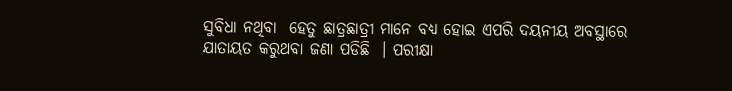ସୁବିଧା ନଥିବା  ହେତୁ ଛାତ୍ରଛାତ୍ରୀ ମାନେ ବଧ୍ୟ ହୋଇ ଏପରି ଦୟନୀୟ ଅବସ୍ଥାରେ ଯାତାୟତ କରୁଥବା ଜଣା ପଡିଛି  । ପରୀକ୍ଷା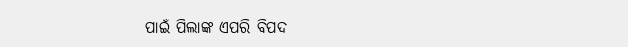ପାଇଁ ପିଲାଙ୍କ ଏପରି ବିପଦ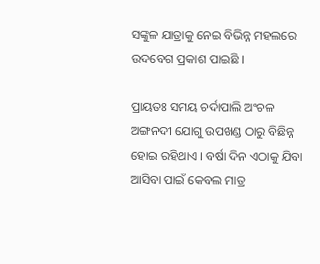ସଙ୍କୁଳ ଯାତ୍ରାକୁ ନେଇ ବିଭିନ୍ନ ମହଲରେ ଉଦବେଗ ପ୍ରକାଶ ପାଇଛି ।

ପ୍ରାୟତଃ ସମୟ ଚର୍ଦାପାଲି ଅଂଚଳ ଅଙ୍ଗନଦୀ ଯୋଗୁ ଉପଖଣ୍ଡ ଠାରୁ ବିଛିନ୍ନ ହୋଇ ରହିଥାଏ । ବର୍ଷା ଦିନ ଏଠାକୁ ଯିବା ଆସିବା ପାଇଁ କେବଲ ମାତ୍ର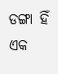ଡଙ୍ଗା ହିଁ ଏକ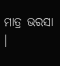ମାତ୍ର ଭରସା  ।